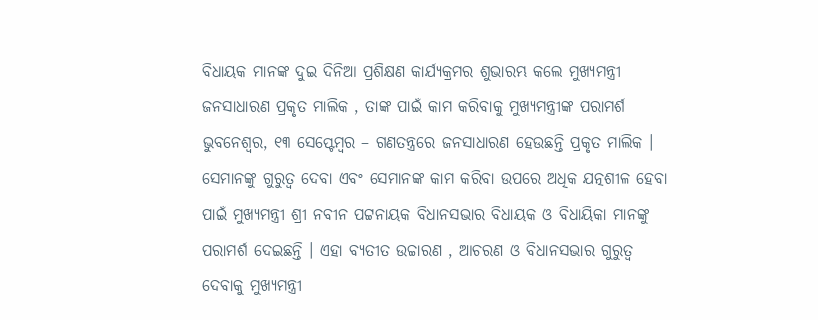ବିଧାୟକ ମାନଙ୍କ ଦୁଇ ଦିନିଆ ପ୍ରଶିକ୍ଷଣ କାର୍ଯ୍ୟକ୍ରମର ଶୁଭାରମ୍ଭ କଲେ ମୁଖ୍ୟମନ୍ତ୍ରୀ
ଜନସାଧାରଣ ପ୍ରକୃତ ମାଲିକ , ତାଙ୍କ ପାଇଁ କାମ କରିବାକୁ ମୁଖ୍ୟମନ୍ତ୍ରୀଙ୍କ ପରାମର୍ଶ
ଭୁବନେଶ୍ୱର, ୧୩ ସେପ୍ଟେମ୍ବର – ଗଣତନ୍ତ୍ରରେ ଜନସାଧାରଣ ହେଉଛନ୍ତି ପ୍ରକୃତ ମାଲିକ । ସେମାନଙ୍କୁ ଗୁରୁତ୍ୱ ଦେବା ଏବଂ ସେମାନଙ୍କ କାମ କରିବା ଉପରେ ଅଧିକ ଯତ୍ନଶୀଳ ହେବା ପାଇଁ ମୁଖ୍ୟମନ୍ତ୍ରୀ ଶ୍ରୀ ନବୀନ ପଟ୍ଟନାୟକ ବିଧାନସଭାର ବିଧାୟକ ଓ ବିଧାୟିକା ମାନଙ୍କୁ ପରାମର୍ଶ ଦେଇଛନ୍ତି । ଏହା ବ୍ୟତୀତ ଉଚ୍ଚାରଣ , ଆଚରଣ ଓ ବିଧାନସଭାର ଗୁରୁତ୍ୱ ଦେବାକୁ ମୁଖ୍ୟମନ୍ତ୍ରୀ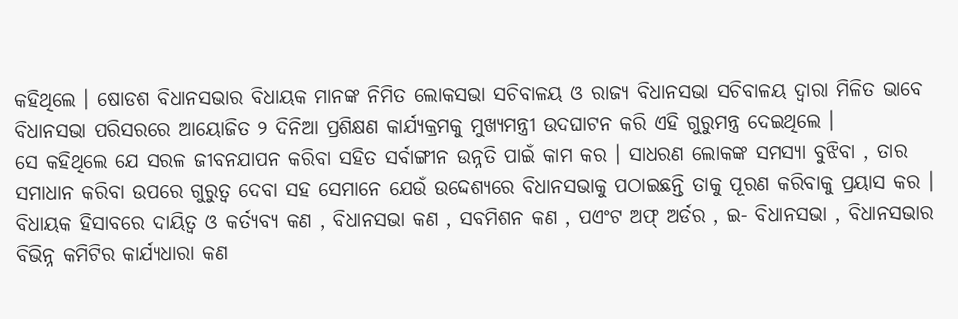କହିଥିଲେ । ଷୋଡଶ ବିଧାନସଭାର ବିଧାୟକ ମାନଙ୍କ ନିମିତ ଲୋକସଭା ସଚିବାଳୟ ଓ ରାଜ୍ୟ ବିଧାନସଭା ସଚିବାଳୟ ଦ୍ୱାରା ମିଳିତ ଭାବେ ବିଧାନସଭା ପରିସରରେ ଆୟୋଜିତ ୨ ଦିନିଆ ପ୍ରଶିକ୍ଷଣ କାର୍ଯ୍ୟକ୍ରମକୁ ମୁଖ୍ୟମନ୍ତ୍ରୀ ଉଦଘାଟନ କରି ଏହି ଗୁରୁମନ୍ତ୍ର ଦେଇଥିଲେ ।
ସେ କହିଥିଲେ ଯେ ସରଳ ଜୀବନଯାପନ କରିବା ସହିତ ସର୍ବାଙ୍ଗୀନ ଉନ୍ନତି ପାଇଁ କାମ କର । ସାଧରଣ ଲୋକଙ୍କ ସମସ୍ୟା ବୁଝିବା , ତାର ସମାଧାନ କରିବା ଉପରେ ଗୁରୁତ୍ୱ ଦେବା ସହ ସେମାନେ ଯେଉଁ ଉଦ୍ଦେଶ୍ୟରେ ବିଧାନସଭାକୁ ପଠାଇଛନ୍ତି ତାକୁ ପୂରଣ କରିବାକୁ ପ୍ରୟାସ କର । ବିଧାୟକ ହିସାବରେ ଦାୟିତ୍ୱ ଓ କର୍ତ୍ୟବ୍ୟ କଣ , ବିଧାନସଭା କଣ , ସବମିଶନ କଣ , ପଏଂଟ ଅଫ୍ ଅର୍ଡର , ଇ- ବିଧାନସଭା , ବିଧାନସଭାର ବିଭିନ୍ନ କମିଟିର କାର୍ଯ୍ୟଧାରା କଣ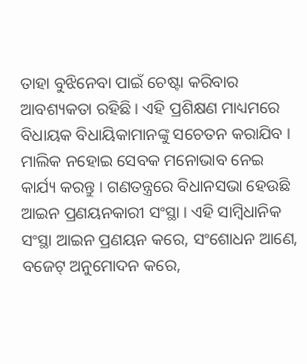ତାହା ବୁଝିନେବା ପାଇଁ ଚେଷ୍ଟା କରିବାର ଆବଶ୍ୟକତା ରହିଛି । ଏହି ପ୍ରଶିକ୍ଷଣ ମାଧ୍ୟମରେ ବିଧାୟକ ବିଧାୟିକାମାନଙ୍କୁ ସଚେତନ କରାଯିବ । ମାଲିକ ନହୋଇ ସେବକ ମନୋଭାବ ନେଇ କାର୍ଯ୍ୟ କରନ୍ତୁ । ଗଣତନ୍ତ୍ରରେ ବିଧାନସଭା ହେଉଛି ଆଇନ ପ୍ରଣୟନକାରୀ ସଂସ୍ଥା । ଏହି ସାମ୍ବିଧାନିକ ସଂସ୍ଥା ଆଇନ ପ୍ରଣୟନ କରେ, ସଂଶୋଧନ ଆଣେ, ବଜେଟ୍ ଅନୁମୋଦନ କରେ,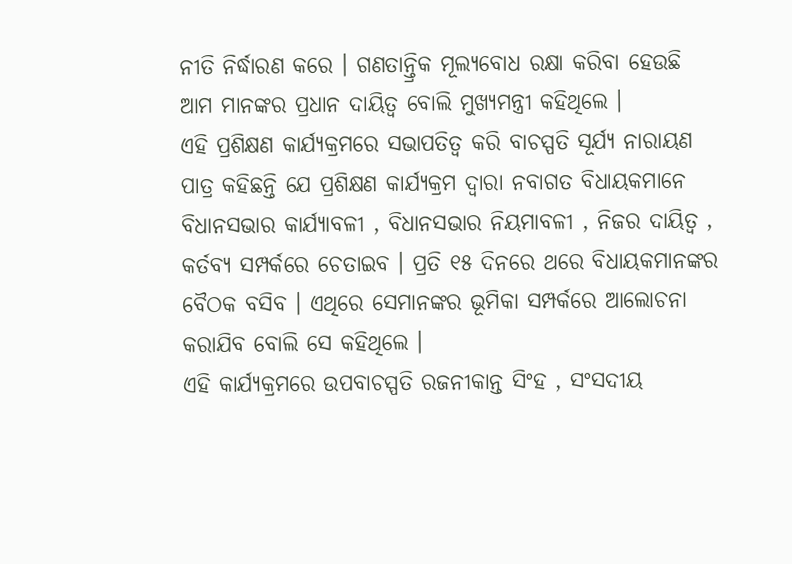ନୀତି ନିର୍ଦ୍ଧାରଣ କରେ । ଗଣତାନ୍ତ୍ରିକ ମୂଲ୍ୟବୋଧ ରକ୍ଷା କରିବା ହେଉଛି ଆମ ମାନଙ୍କର ପ୍ରଧାନ ଦାୟିତ୍ୱ ବୋଲି ମୁଖ୍ୟମନ୍ତ୍ରୀ କହିଥିଲେ ।
ଏହି ପ୍ରଶିକ୍ଷଣ କାର୍ଯ୍ୟକ୍ରମରେ ସଭାପତିତ୍ୱ କରି ବାଚସ୍ପତି ସୂର୍ଯ୍ୟ ନାରାୟଣ ପାତ୍ର କହିଛନ୍ତି ଯେ ପ୍ରଶିକ୍ଷଣ କାର୍ଯ୍ୟକ୍ରମ ଦ୍ୱାରା ନବାଗତ ବିଧାୟକମାନେ ବିଧାନସଭାର କାର୍ଯ୍ୟାବଳୀ , ବିଧାନସଭାର ନିୟମାବଳୀ , ନିଜର ଦାୟିତ୍ୱ , କର୍ତବ୍ୟ ସମ୍ପର୍କରେ ଚେତାଇବ । ପ୍ରତି ୧୫ ଦିନରେ ଥରେ ବିଧାୟକମାନଙ୍କର ବୈଠକ ବସିବ । ଏଥିରେ ସେମାନଙ୍କର ଭୂମିକା ସମ୍ପର୍କରେ ଆଲୋଚନା କରାଯିବ ବୋଲି ସେ କହିଥିଲେ ।
ଏହି କାର୍ଯ୍ୟକ୍ରମରେ ଉପବାଚସ୍ପତି ରଜନୀକାନ୍ତ ସିଂହ , ସଂସଦୀୟ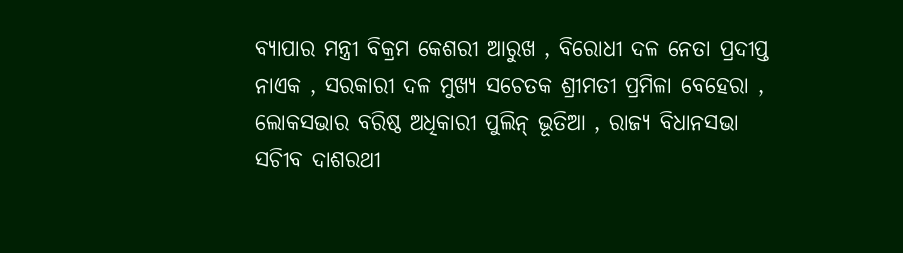ବ୍ୟାପାର ମନ୍ତ୍ରୀ ବିକ୍ରମ କେଶରୀ ଆରୁଖ , ବିରୋଧୀ ଦଳ ନେତା ପ୍ରଦୀପ୍ତ ନାଏକ , ସରକାରୀ ଦଳ ମୁଖ୍ୟ ସଚେତକ ଶ୍ରୀମତୀ ପ୍ରମିଳା ବେହେରା , ଲୋକସଭାର ବରିଷ୍ଠ ଅଧିକାରୀ ପୁଲିନ୍ ଭୂତିଆ , ରାଜ୍ୟ ବିଧାନସଭା ସଚିୀବ ଦାଶରଥୀ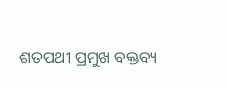ଶତପଥୀ ପ୍ରମୁଖ ବକ୍ତବ୍ୟ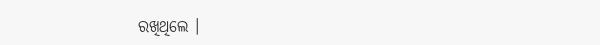ରଖିଥିଲେ ।